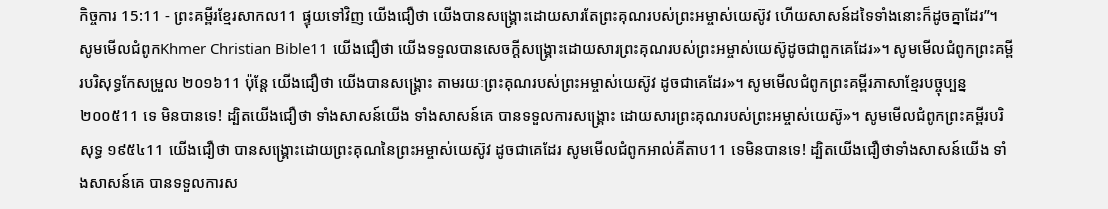កិច្ចការ 15:11 - ព្រះគម្ពីរខ្មែរសាកល11 ផ្ទុយទៅវិញ យើងជឿថា យើងបានសង្គ្រោះដោយសារតែព្រះគុណរបស់ព្រះអម្ចាស់យេស៊ូវ ហើយសាសន៍ដទៃទាំងនោះក៏ដូចគ្នាដែរ”។ សូមមើលជំពូកKhmer Christian Bible11 យើងជឿថា យើងទទួលបានសេចក្ដីសង្គ្រោះដោយសារព្រះគុណរបស់ព្រះអម្ចាស់យេស៊ូដូចជាពួកគេដែរ»។ សូមមើលជំពូកព្រះគម្ពីរបរិសុទ្ធកែសម្រួល ២០១៦11 ប៉ុន្ដែ យើងជឿថា យើងបានសង្គ្រោះ តាមរយៈព្រះគុណរបស់ព្រះអម្ចាស់យេស៊ូវ ដូចជាគេដែរ»។ សូមមើលជំពូកព្រះគម្ពីរភាសាខ្មែរបច្ចុប្បន្ន ២០០៥11 ទេ មិនបានទេ! ដ្បិតយើងជឿថា ទាំងសាសន៍យើង ទាំងសាសន៍គេ បានទទួលការសង្គ្រោះ ដោយសារព្រះគុណរបស់ព្រះអម្ចាស់យេស៊ូ»។ សូមមើលជំពូកព្រះគម្ពីរបរិសុទ្ធ ១៩៥៤11 យើងជឿថា បានសង្គ្រោះដោយព្រះគុណនៃព្រះអម្ចាស់យេស៊ូវ ដូចជាគេដែរ សូមមើលជំពូកអាល់គីតាប11 ទេមិនបានទេ! ដ្បិតយើងជឿថាទាំងសាសន៍យើង ទាំងសាសន៍គេ បានទទួលការស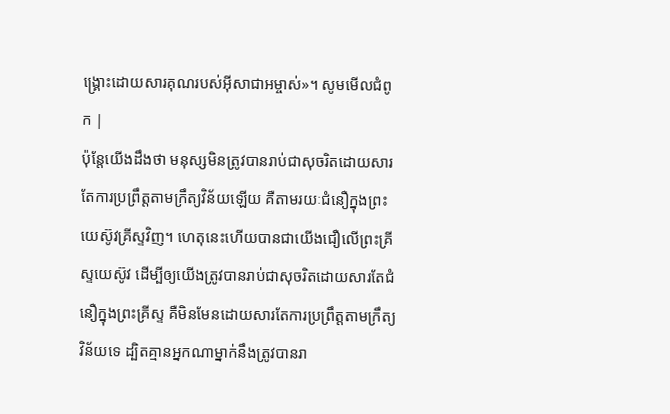ង្គ្រោះដោយសារគុណរបស់អ៊ីសាជាអម្ចាស់»។ សូមមើលជំពូក |
ប៉ុន្តែយើងដឹងថា មនុស្សមិនត្រូវបានរាប់ជាសុចរិតដោយសារតែការប្រព្រឹត្តតាមក្រឹត្យវិន័យឡើយ គឺតាមរយៈជំនឿក្នុងព្រះយេស៊ូវគ្រីស្ទវិញ។ ហេតុនេះហើយបានជាយើងជឿលើព្រះគ្រីស្ទយេស៊ូវ ដើម្បីឲ្យយើងត្រូវបានរាប់ជាសុចរិតដោយសារតែជំនឿក្នុងព្រះគ្រីស្ទ គឺមិនមែនដោយសារតែការប្រព្រឹត្តតាមក្រឹត្យវិន័យទេ ដ្បិតគ្មានអ្នកណាម្នាក់នឹងត្រូវបានរា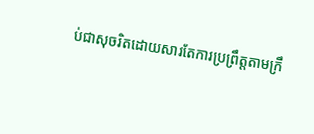ប់ជាសុចរិតដោយសារតែការប្រព្រឹត្តតាមក្រឹ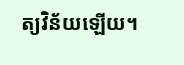ត្យវិន័យឡើយ។